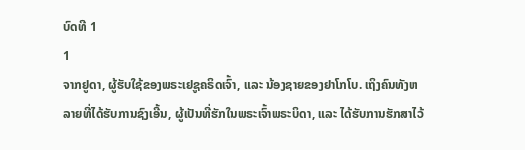ບົດທີ 1
1
ຈາກຢູດາ, ຜູ້ຮັບໃຊ້ຂອງພຣະເຢຊູຄຣິດເຈົ້າ, ແລະ ນ້ອງຊາຍຂອງຢາໂກໂບ. ເຖິງຄົນທັງຫລາຍທີ່ໄດ້ຮັບການຊົງເອີ້ນ, ຜູ້ເປັນທີ່ຮັກໃນພຣະເຈົ້າພຣະບິດາ, ແລະ ໄດ້ຮັບການຮັກສາໄວ້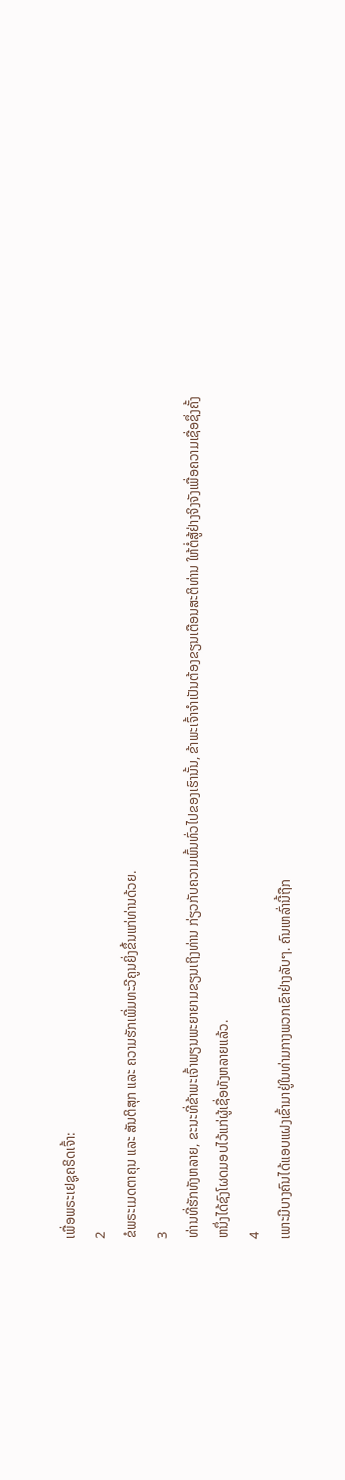ເພື່ອພຣະເຢຊູຄຣິດເຈົ້າ:
2
ຂໍພຣະເມດຕາຄຸນ ແລະ ສັນຕິສຸກ ແລະ ຄວາມຮັກເພີ່ມທະວີຄູນຍິ່ງຂຶ້ນແກ່ທ່ານດ້ວຍ.
3
ທ່ານທີ່ຮັກທັງຫລາຍ, ຂະນະທີ່ຂ້າພະເຈົ້າພຽນພະຍາຍາມຂຽນເຖິງທ່ານ ກ່ຽວກັບຄວາມພົ້ນທົ່ວໄປຂອງເຮົານັ້ນ, ຂ້າພະເຈົ້າຈຳເປັນຕ້ອງຂຽນເຕືອນສະຕິທ່ານ ໃຫ້ຕໍ່ສູ້ຢ່າງຈິງຈັງເພື່ອຄວາມເຊື່ອຊຶ່ງຄັ້ງຫນຶ່ງໄດ້ຊົງໂຜດມອບໄວ້ແກ່ຜູ້ເຊື່ອທັງຫລາຍແລ້ວ.
4
ເພາະມີບາງຄົນໄດ້ແອບແຝງເຂົ້າມາຢູ່ໃນທ່າມກາງພວກເຂົາຢ່າງລັບໆ. ຄົນເຫລົ່ານີ້ຖືກ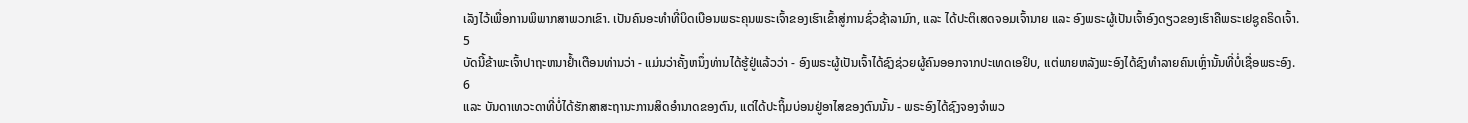ເລັງໄວ້ເພື່ອການພິພາກສາພວກເຂົາ. ເປັນຄົນອະທຳທີ່ບິດເບືອນພຣະຄຸນພຣະເຈົ້າຂອງເຮົາເຂົ້າສູ່ການຊົ່ວຊ້າລາມົກ, ແລະ ໄດ້ປະຕິເສດຈອມເຈົ້ານາຍ ແລະ ອົງພຣະຜູ້ເປັນເຈົ້າອົງດຽວຂອງເຮົາຄືພຣະເຢຊູຄຣິດເຈົ້າ.
5
ບັດນີ້ຂ້າພະເຈົ້າປາຖະຫນາຢ້ຳເຕືອນທ່ານວ່າ - ແມ່ນວ່າຄັ້ງຫນຶ່ງທ່ານໄດ້ຮູ້ຢູ່ແລ້ວວ່າ - ອົງພຣະຜູ້ເປັນເຈົ້າໄດ້ຊົງຊ່ວຍຜູ້ຄົນອອກຈາກປະເທດເອຢິບ, ແຕ່ພາຍຫລັງພະອົງໄດ້ຊົງທຳລາຍຄົນເຫຼົ່ານັ້ນທີ່ບໍ່ເຊື່ອພຣະອົງ.
6
ແລະ ບັນດາເທວະດາທີ່ບໍ່ໄດ້ຮັກສາສະຖານະການສິດອຳນາດຂອງຕົນ, ແຕ່ໄດ້ປະຖິ້ມບ່ອນຢູ່ອາໄສຂອງຕົນນັ້ນ - ພຣະອົງໄດ້ຊົງຈອງຈຳພວ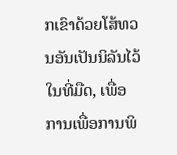ກເຂົາດ້ວຍໂສ້ທວນອັນເປັນນິລັນໄວ້ໃນທີ່ມືດ, ເພື່ອການເພື່ອການພິ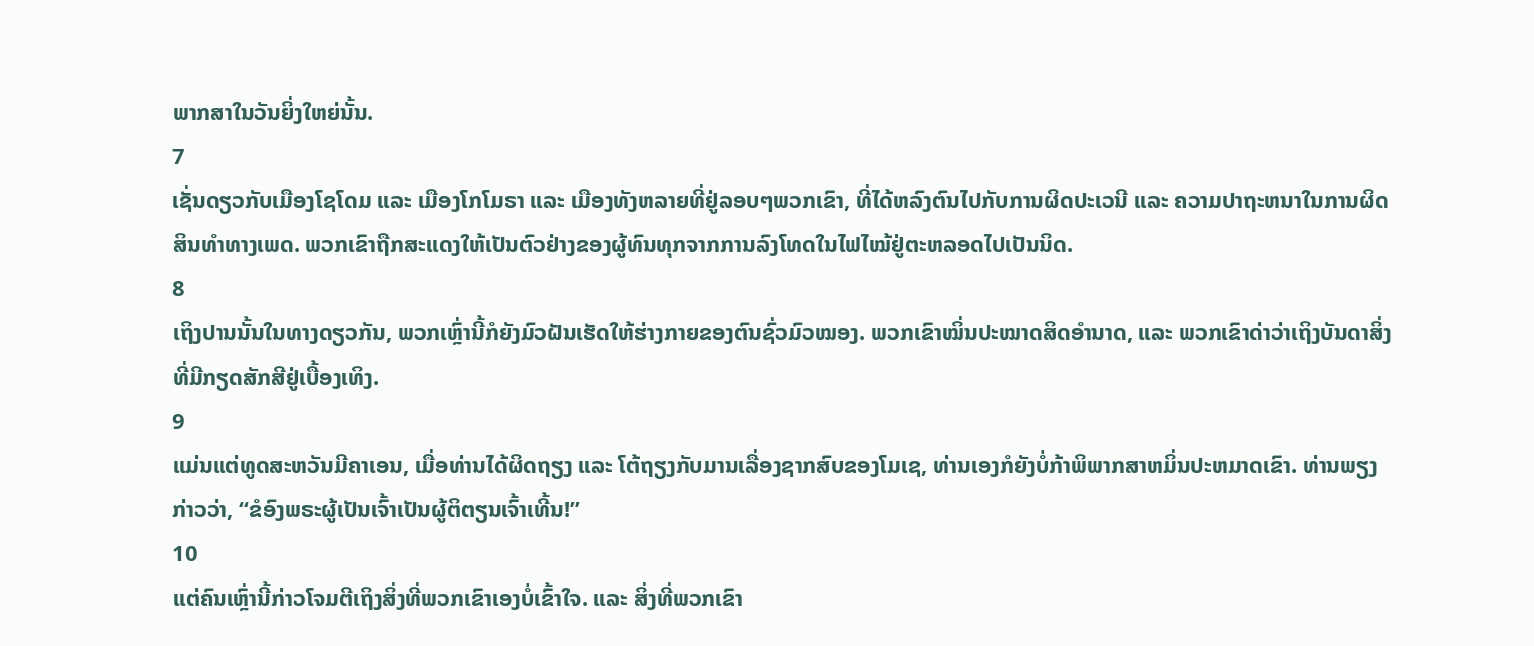ພາກສາໃນວັນຍິ່ງໃຫຍ່ນັ້ນ.
7
ເຊັ່ນດຽວກັບເມືອງໂຊໂດມ ແລະ ເມືອງໂກໂມຣາ ແລະ ເມືອງທັງຫລາຍທີ່ຢູ່ລອບໆພວກເຂົາ, ທີ່ໄດ້ຫລົງຕົນໄປກັບການຜິດປະເວນີ ແລະ ຄວາມປາຖະຫນາໃນການຜິດສິນທຳທາງເພດ. ພວກເຂົາຖືກສະແດງໃຫ້ເປັນຕົວຢ່າງຂອງຜູ້ທົນທຸກຈາກການລົງໂທດໃນໄຟໄໝ້ຢູ່ຕະຫລອດໄປເປັນນິດ.
8
ເຖິງປານນັ້ນໃນທາງດຽວກັນ, ພວກເຫຼົ່ານີ້ກໍຍັງມົວຝັນເຮັດໃຫ້ຮ່າງກາຍຂອງຕົນຊົ່ວມົວໝອງ. ພວກເຂົາໝິ່ນປະໝາດສິດອຳນາດ, ແລະ ພວກເຂົາດ່າວ່າເຖິງບັນດາສິ່ງທີ່ມີກຽດສັກສີຢູ່ເບື້ອງເທິງ.
9
ແມ່ນແຕ່ທູດສະຫວັນມີຄາເອນ, ເມື່ອທ່ານໄດ້ຜິດຖຽງ ແລະ ໂຕ້ຖຽງກັບມານເລື່ອງຊາກສົບຂອງໂມເຊ, ທ່ານເອງກໍຍັງບໍ່ກ້າພິພາກສາຫມິ່ນປະຫມາດເຂົາ. ທ່ານພຽງກ່າວວ່າ, “ຂໍອົງພຣະຜູ້ເປັນເຈົ້າເປັນຜູ້ຕິຕຽນເຈົ້າເທີ້ນ!”
10
ແຕ່ຄົນເຫຼົ່ານີ້ກ່າວໂຈມຕີເຖິງສິ່ງທີ່ພວກເຂົາເອງບໍ່ເຂົ້າໃຈ. ແລະ ສິ່ງທີ່ພວກເຂົາ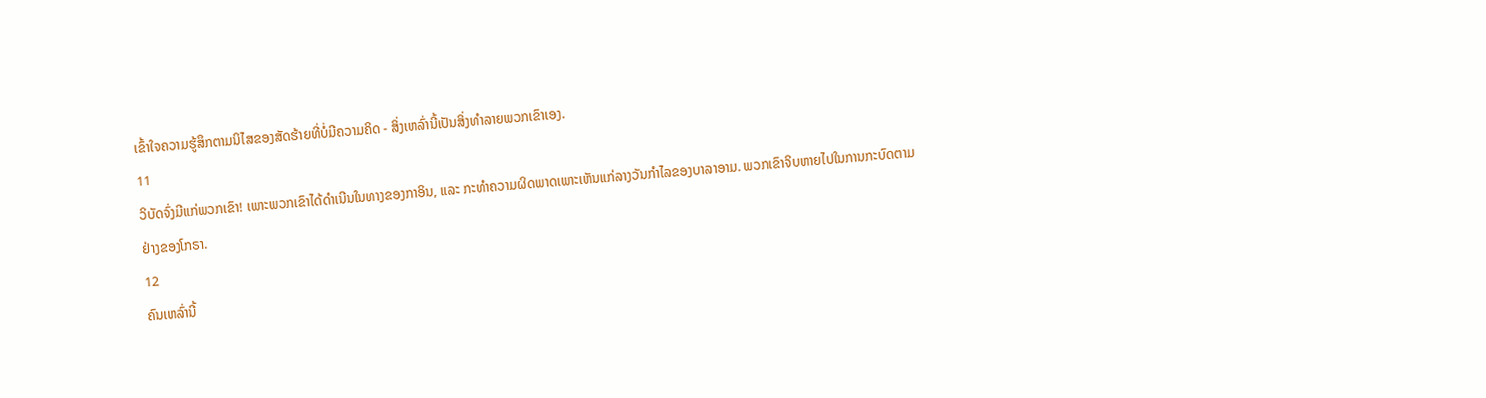ເຂົ້າໃຈຄວາມຮູ້ສຶກຕາມນິໄສຂອງສັດຮ້າຍທີ່ບໍ່ມີຄວາມຄິດ - ສິ່ງເຫລົ່ານີ້ເປັນສິ່ງທຳລາຍພວກເຂົາເອງ.
11
ວິບັດຈົ່ງມີແກ່ພວກເຂົາ! ເພາະພວກເຂົາໄດ້ດຳເນີນໃນທາງຂອງກາອິນ, ແລະ ກະທຳຄວາມຜິດພາດເພາະເຫັນແກ່ລາງວັນກຳໄລຂອງບາລາອາມ. ພວກເຂົາຈິບຫາຍໄປໃນການກະບົດຕາມຢ່າງຂອງໂກຣາ.
12
ຄົນເຫລົ່ານີ້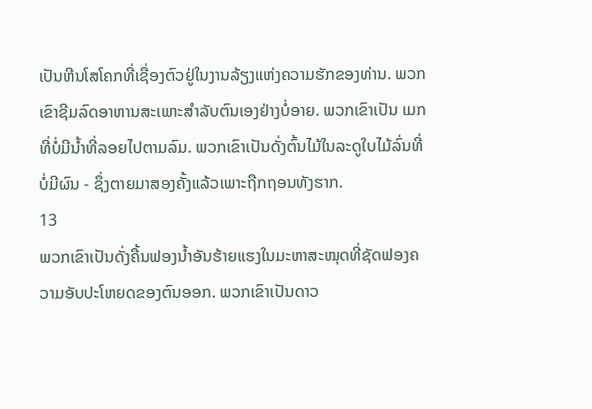ເປັນຫີນໂສໂຄກທີ່ເຊື່ອງຕົວຢູ່ໃນງານລ້ຽງແຫ່ງຄວາມຮັກຂອງທ່ານ. ພວກເຂົາຊີມລົດອາຫານສະເພາະສຳລັບຕົນເອງຢ່າງບໍ່ອາຍ. ພວກເຂົາເປັນ ເມກທີ່ບໍ່ມີນ້ຳທີ່ລອຍໄປຕາມລົມ. ພວກເຂົາເປັນດັ່ງຕົ້ນໄມ້ໃນລະດູໃບໄມ້ລົ່ນທີ່ບໍ່ມີຜົນ - ຊຶ່ງຕາຍມາສອງຄັ້ງແລ້ວເພາະຖືກຖອນທັງຮາກ.
13
ພວກເຂົາເປັນດັ່ງຄື້ນຟອງນໍ້າອັນຮ້າຍແຮງໃນມະຫາສະໝຸດທີ່ຊັດຟອງຄວາມອັບປະໂຫຍດຂອງຕົນອອກ. ພວກເຂົາເປັນດາວ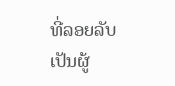ທີ່ລອຍລັບເປັນຜູ້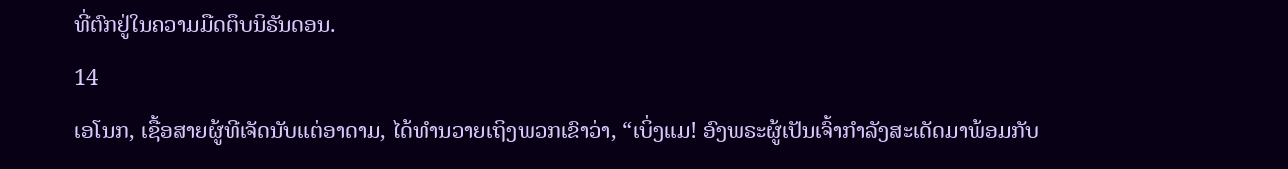ທີ່ຕົກຢູ່ໃນຄວາມມືດຕຶບນິຣັນດອນ.
14
ເອໂນກ, ເຊື້ອສາຍຜູ້ທີເຈັດນັບແຕ່ອາດາມ, ໄດ້ທຳນວາຍເຖິງພວກເຂົາວ່າ, “ເບິ່ງແມ! ອົງພຣະຜູ້ເປັນເຈົ້າກຳລັງສະເດັດມາພ້ອມກັບ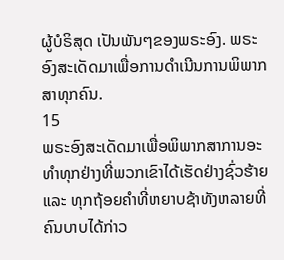ຜູ້ບໍຣິສຸດ ເປັນພັນໆຂອງພຣະອົງ. ພຣະອົງສະເດັດມາເພື່ອການດຳເນີນການພິພາກສາທຸກຄົນ.
15
ພຣະອົງສະເດັດມາເພື່ອພິພາກສາການອະທຳທຸກຢ່າງທີ່ພວກເຂົາໄດ້ເຮັດຢ່າງຊົ່ວຮ້າຍ ແລະ ທຸກຖ້ອຍຄຳທີ່ຫຍາບຊ້າທັງຫລາຍທີ່ຄົນບາບໄດ້ກ່າວ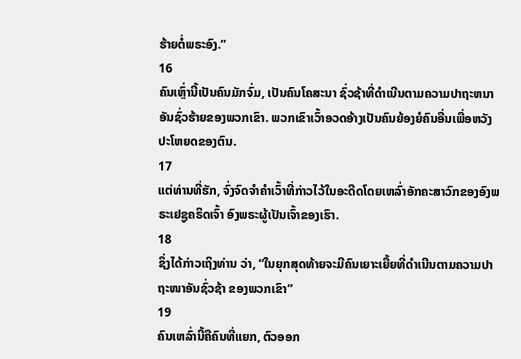ຮ້າຍຕໍ່ພຣະອົງ.”
16
ຄົນເຫຼົ່ານີ້ເປັນຄົນມັກຈົ່ມ, ເປັນຄົນໂຄສະນາ ຊົ່ວຊ້າທີ່ດຳເນີນຕາມຄວາມປາຖະຫນາອັນຊົ່ວຮ້າຍຂອງພວກເຂົາ. ພວກເຂົາເວົ້າອວດອ້າງເປັນຄົນຍ້ອງຍໍຄົນອື່ນເພື່ອຫວັງປະໂຫຍດຂອງຕົນ.
17
ແຕ່ທ່ານທີ່ຮັກ, ຈົ່ງຈົດຈຳຄຳເວົ້າທີ່ກ່າວໄວ້ໃນອະດີດໂດຍເຫລົ່າອັກຄະສາວົກຂອງອົງພຣະເຢຊູຄຣິດເຈົ້າ ອົງພຣະຜູ້ເປັນເຈົ້າຂອງເຮົາ.
18
ຊຶ່ງໄດ້ກ່າວເຖິງທ່ານ ວ່າ, “ໃນຍຸກສຸດທ້າຍຈະມີຄົນເຍາະເຍື້ຍທີ່ດຳເນີນຕາມຄວາມປາຖະໜາອັນຊົ່ວຊ້າ ຂອງພວກເຂົາ”
19
ຄົນເຫລົ່ານີ້ຄືຄົນທີ່ແຍກ, ຕົວອອກ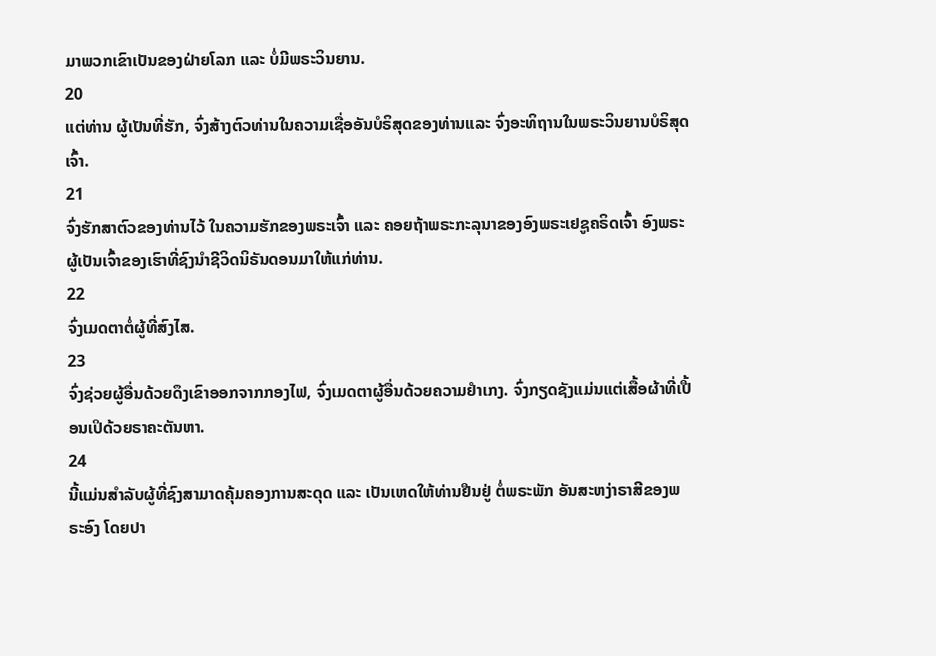ມາພວກເຂົາເປັນຂອງຝ່າຍໂລກ ແລະ ບໍ່ມີພຣະວິນຍານ.
20
ແຕ່ທ່ານ ຜູ້ເປັນທີ່ຮັກ, ຈົ່ງສ້າງຕົວທ່ານໃນຄວາມເຊື່ອອັນບໍຣິສຸດຂອງທ່ານແລະ ຈົ່ງອະທິຖານໃນພຣະວິນຍານບໍຣິສຸດເຈົ້າ.
21
ຈົ່ງຮັກສາຕົວຂອງທ່ານໄວ້ ໃນຄວາມຮັກຂອງພຣະເຈົ້າ ແລະ ຄອຍຖ້າພຣະກະລຸນາຂອງອົງພຣະເຢຊູຄຣິດເຈົ້າ ອົງພຣະຜູ້ເປັນເຈົ້າຂອງເຮົາທີ່ຊົງນຳຊີວິດນິຣັນດອນມາໃຫ້ແກ່ທ່ານ.
22
ຈົ່ງເມດຕາຕໍ່ຜູ້ທີ່ສົງໄສ.
23
ຈົ່ງຊ່ວຍຜູ້ອື່ນດ້ວຍດຶງເຂົາອອກຈາກກອງໄຟ, ຈົ່ງເມດຕາຜູ້ອື່ນດ້ວຍຄວາມຢຳເກງ. ຈົ່ງກຽດຊັງແມ່ນແຕ່ເສື້ອຜ້າທີ່ເປື້ອນເປິດ້ວຍຣາຄະຕັນຫາ.
24
ນີ້ແມ່ນສຳລັບຜູ້ທີ່ຊົງສາມາດຄຸ້ມຄອງການສະດຸດ ແລະ ເປັນເຫດໃຫ້ທ່ານຢືນຢູ່ ຕໍ່ພຣະພັກ ອັນສະຫງ່າຣາສີຂອງພຣະອົງ ໂດຍປາ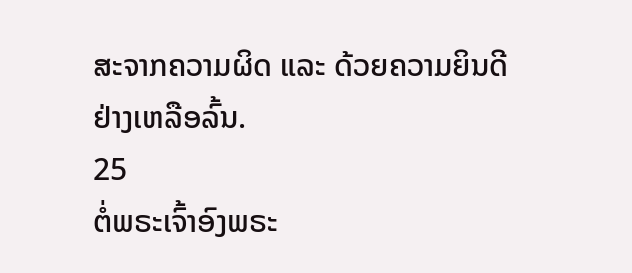ສະຈາກຄວາມຜິດ ແລະ ດ້ວຍຄວາມຍິນດີຢ່າງເຫລືອລົ້ນ.
25
ຕໍ່ພຣະເຈົ້າອົງພຣະ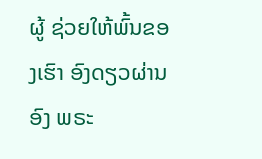ຜູ້ ຊ່ວຍໃຫ້ພົ້ນຂອງເຮົາ ອົງດຽວຜ່ານອົງ ພຣະ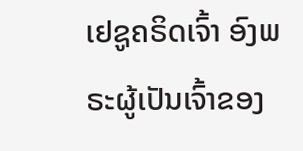ເຢຊູຄຣິດເຈົ້າ ອົງພຣະຜູ້ເປັນເຈົ້າຂອງ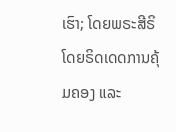ເຮົາ; ໂດຍພຣະສີຣິ ໂດຍຣິດເດດການຄຸ້ມຄອງ ແລະ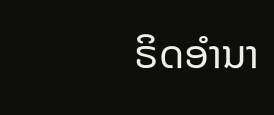ຣິດອຳນາ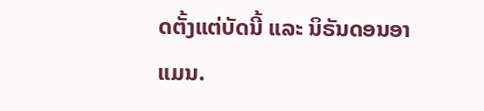ດຕັ້ງແຕ່ບັດນີ້ ແລະ ນິຣັນດອນອາແມນ.